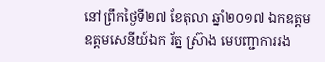នៅព្រឹកថ្ងៃទី២៧ ខែតុលា ឆ្នាំ២០១៧ ឯកឧត្តម ឧត្តមសេនីយ៍ឯក រ័ត្ន ស្រ៊ាង មេបញ្ជាការរង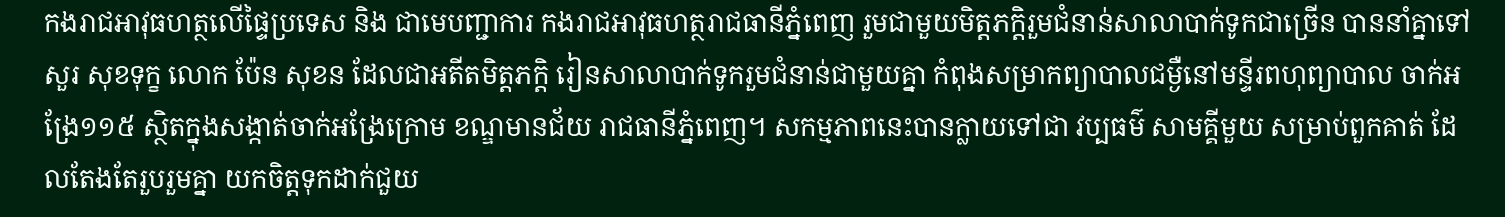កងរាជអាវុធហត្ថលើផ្ទៃប្រទេស និង ជាមេបញ្ជាការ កងរាជអាវុធហត្ថរាជធានីភ្នំពេញ រួមជាមួយមិត្តភក្តិរួមជំនាន់សាលាបាក់ទូកជាច្រើន បាននាំគ្នាទៅសួរ សុខទុក្ខ លោក ប៉ែន សុខន ដែលជាអតីតមិត្តភក្តិ រៀនសាលាបាក់ទូករួមជំនាន់ជាមួយគ្នា កំពុងសម្រាកព្យាបាលជម្ងឺនៅមន្ទីរពហុព្យាបាល ចាក់អង្រែ១១៥ ស្ថិតក្នុងសង្កាត់ចាក់អង្រែក្រោម ខណ្ឌមានជ័យ រាជធានីភ្នំពេញ។ សកម្មភាពនេះបានក្លាយទៅជា វប្បធម៌ សាមគ្គីមួយ សម្រាប់ពួកគាត់ ដែលតែងតែរួបរួមគ្នា យកចិត្តទុកដាក់ជួយ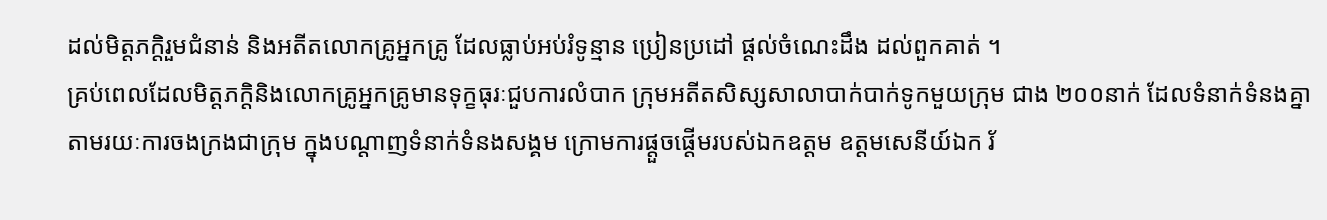ដល់មិត្តភក្តិរួមជំនាន់ និងអតីតលោកគ្រូអ្នកគ្រូ ដែលធ្លាប់អប់រំទូន្មាន ប្រៀនប្រដៅ ផ្តល់ចំណេះដឹង ដល់ពួកគាត់ ។
គ្រប់ពេលដែលមិត្តភក្តិនិងលោកគ្រូអ្នកគ្រូមានទុក្ខធុរៈជួបការលំបាក ក្រុមអតីតសិស្សសាលាបាក់បាក់ទូកមួយក្រុម ជាង ២០០នាក់ ដែលទំនាក់ទំនងគ្នា តាមរយៈការចងក្រងជាក្រុម ក្នុងបណ្តាញទំនាក់ទំនងសង្គម ក្រោមការផ្តួចផ្តើមរបស់ឯកឧត្តម ឧត្តមសេនីយ៍ឯក រ័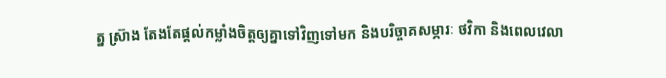ត្ន ស្រ៊ាង តែងតែផ្តល់កម្លាំងចិត្តឲ្យគ្នាទៅវិញទៅមក និងបរិច្ចាគសម្ភារៈ ថវិកា និងពេលវេលា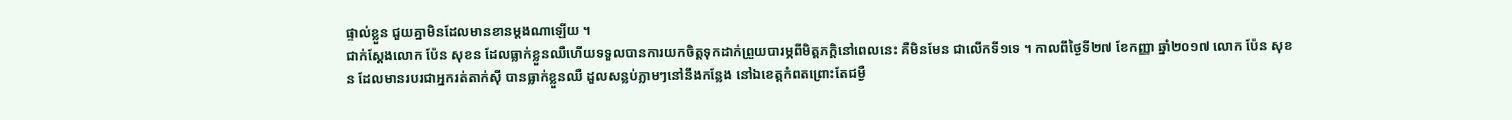ផ្ទាល់ខ្លួន ជួយគ្នាមិនដែលមានខានម្តងណាឡើយ ។
ជាក់ស្តែងលោក ប៉ែន សុខន ដែលធ្លាក់ខ្លួនឈឺហើយទទួលបានការយកចិត្តទុកដាក់ព្រួយបារម្ភពីមិត្តភក្តិនៅពេលនេះ គឺមិនមែន ជាលើកទី១ទេ ។ កាលពីថ្ងៃទី២៧ ខែកញ្ញា ឆ្នាំ២០១៧ លោក ប៉ែន សុខន ដែលមានរបរជាអ្នករត់តាក់ស៊ី បានធ្លាក់ខ្លួនឈឺ ដួលសន្លប់ភ្លាមៗនៅនឹងកន្លែង នៅឯខេត្តកំពតព្រោះតែជម្ងឺ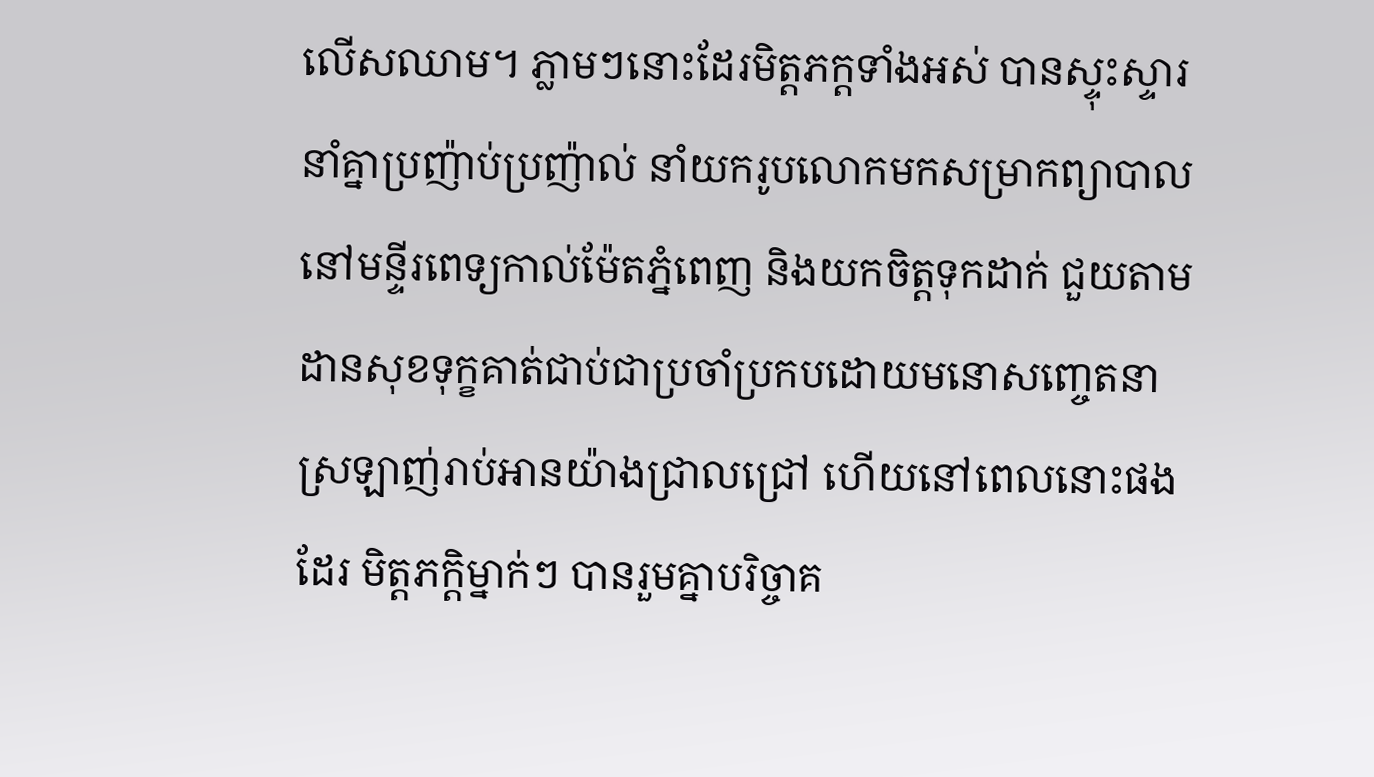លើសឈាម។ ភ្លាមៗនោះដែរមិត្តភក្តទាំងអស់ បានស្ទុះស្ទារ នាំគ្នាប្រញ៉ាប់ប្រញ៉ាល់ នាំយករូបលោកមកសម្រាកព្យាបាលនៅមន្ទីរពេទ្យកាល់ម៉ែតភ្នំពេញ និងយកចិត្តទុកដាក់ ជួយតាមដានសុខទុក្ខគាត់ជាប់ជាប្រចាំប្រកបដោយមនោសញ្ចេតនាស្រឡាញ់រាប់អានយ៉ាងជ្រាលជ្រៅ ហើយនៅពេលនោះផងដែរ មិត្តភក្តិម្នាក់ៗ បានរួមគ្នាបរិច្ចាគ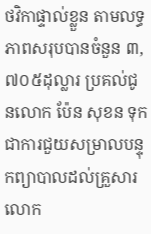ថវិកាផ្ទាល់ខ្លួន តាមលទ្ធភាពសរុបបានចំនួន ៣,៧០៥ដុល្លារ ប្រគល់ជូនលោក ប៉ែន សុខន ទុកជាការជួយសម្រាលបន្ទុកព្យាបាលដល់គ្រួសារលោក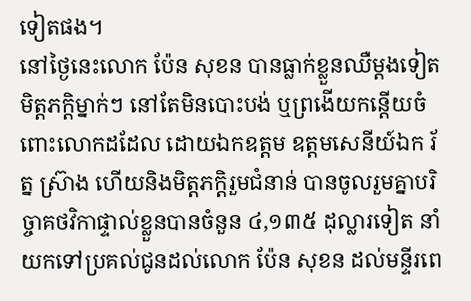ទៀតផង។
នៅថ្ងៃនេះលោក ប៉ែន សុខន បានធ្លាក់ខ្លួនឈឺម្តងទៀត មិត្តភក្តិម្នាក់ៗ នៅតែមិនបោះបង់ ឬព្រងើយកន្តើយចំពោះលោកដដែល ដោយឯកឧត្តម ឧត្តមសេនីយ៍ឯក រ័ត្ន ស្រ៊ាង ហើយនិងមិត្តភក្តិរួមជំនាន់ បានចូលរួមគ្នាបរិច្ចាគថវិកាផ្ទាល់ខ្លួនបានចំនួន ៤,១៣៥ ដុល្លារទៀត នាំយកទៅប្រគល់ជូនដល់លោក ប៉ែន សុខន ដល់មន្ទីរពេ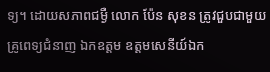ទ្យ។ ដោយសភាពជម្ងឺ លោក ប៉ែន សុខន ត្រូវជួបជាមួយគ្រូពេទ្យជំនាញ ឯកឧត្តម ឧត្តមសេនីយ៍ឯក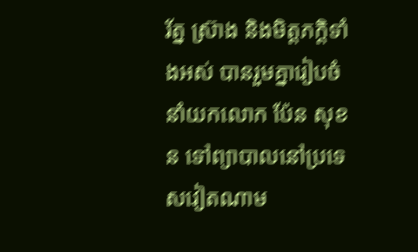រ័ត្ន ស្រ៊ាង និងមិត្តភក្តិទាំងអស់ បានរួមគ្នារៀបចំ នាំយកលោក ប៉ែន សុខន ទៅព្យាបាលនៅប្រទេសវៀតណាម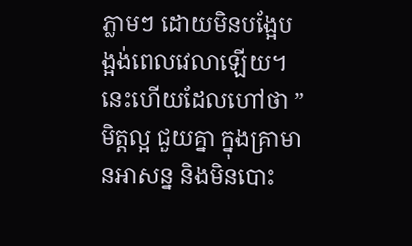ភ្លាមៗ ដោយមិនបង្អែបង្អង់ពេលវេលាឡើយ។
នេះហើយដែលហៅថា ” មិត្តល្អ ជួយគ្នា ក្នុងគ្រាមានអាសន្ន និងមិនបោះ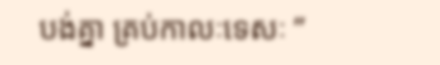បង់គ្នា គ្រប់កាលៈទេសៈ ”